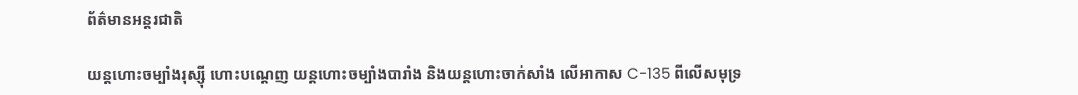ព័ត៌មានអន្តរជាតិ

យន្តហោះចម្បាំងរុស្ស៊ី ហោះបណ្តេញ យន្តហោះចម្បាំងបារាំង និងយន្តហោះចាក់សាំង លើអាកាស C-135 ពីលើសមុទ្រ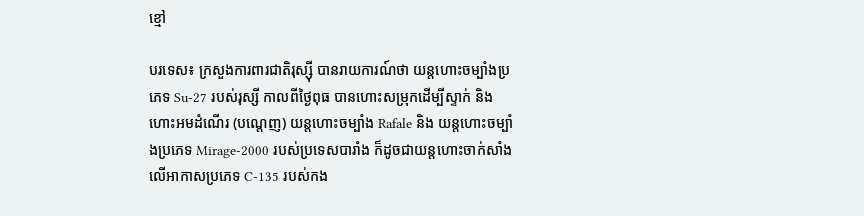ខ្មៅ

បរទេស៖ ក្រសួងការពារជាតិរុស្ស៊ី បានរាយការណ៍ថា យន្តហោះចម្បាំងប្រភេទ Su-27 របស់រុស្សី កាលពីថ្ងៃពុធ បានហោះសម្រុកដើម្បីស្ទាក់ និងហោះអមដំណើរ (បណ្តេញ) យន្តហោះចម្បាំង Rafale និង យន្តហោះចម្បាំងប្រភេទ Mirage-2000 របស់ប្រទេសបារាំង ក៏ដូចជាយន្តហោះចាក់សាំង លើអាកាសប្រភេទ C-135 របស់កង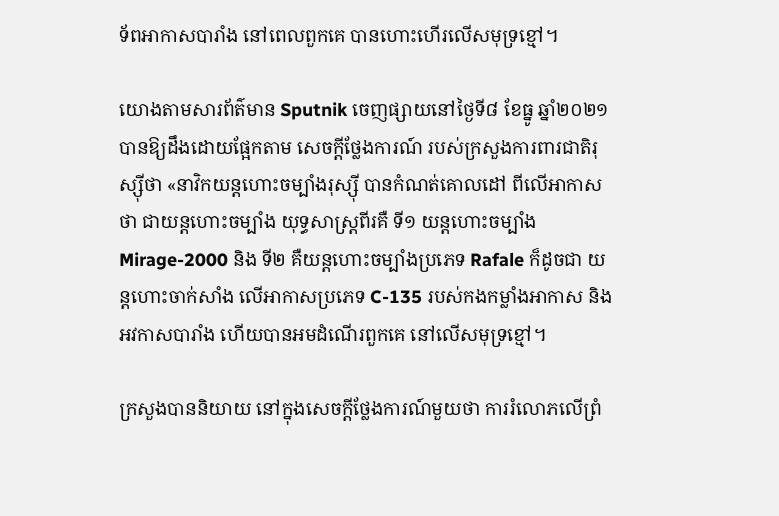ទ័ពអាកាសបារាំង នៅពេលពួកគេ បានហោះហើរលើសមុទ្រខ្មៅ។

យោងតាមសារព័ត៌មាន Sputnik ចេញផ្សាយនៅថ្ងៃទី៨ ខែធ្នូ ឆ្នាំ២០២១ បានឱ្យដឹងដោយផ្អែកតាម សេចក្តីថ្លែងការណ៍ របស់ក្រសួងការពារជាតិរុស្ស៊ីថា «នាវិកយន្តហោះចម្បាំងរុស្ស៊ី បានកំណត់គោលដៅ ពីលើអាកាសថា ជាយន្តហោះចម្បាំង យុទ្ធសាស្ត្រពីរគឺ ទី១ យន្តហោះចម្បាំង Mirage-2000 និង ទី២ គឺយន្តហោះចម្បាំងប្រភេទ Rafale ក៏ដូចជា យន្តហោះចាក់សាំង លើអាកាសប្រភេទ C-135 របស់កងកម្លាំងអាកាស និងអវកាសបារាំង ហើយបានអមដំណើរពួកគេ នៅលើសមុទ្រខ្មៅ។

ក្រសួងបាននិយាយ នៅក្នុងសេចក្តីថ្លែងការណ៍មួយថា ការរំលោភលើព្រំ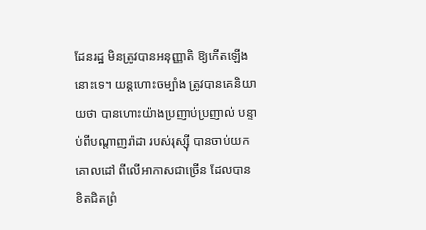ដែនរដ្ឋ មិនត្រូវបានអនុញ្ញាតិ ឱ្យកើតឡើងនោះទេ។ យន្តហោះចម្បាំង ត្រូវបានគេនិយាយថា បានហោះយ៉ាងប្រញាប់ប្រញាល់ បន្ទាប់ពីបណ្តាញរ៉ាដា របស់រុស្ស៊ី បានចាប់យកគោលដៅ ពីលើអាកាសជាច្រើន ដែលបានខិតជិតព្រំ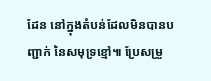ដែន នៅក្នុងតំបន់ដែលមិនបានបញ្ជាក់ នៃសមុទ្រខ្មៅ៕ ប្រែសម្រួ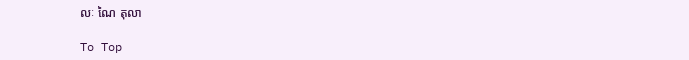លៈ ណៃ តុលា

To Top